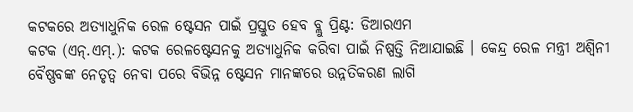କଟକରେ ଅତ୍ୟାଧୁନିକ ରେଳ ଷ୍ଟେସନ ପାଇଁ ପ୍ରସ୍ତୁତ ହେବ ବ୍ଲୁ ପ୍ରିଣ୍ଟ: ଡିଆରଏମ
କଟକ (ଏନ୍.ଏମ୍.): କଟକ ରେଳଷ୍ଟେସନକୁ ଅତ୍ୟାଧୁନିକ କରିବା ପାଇଁ ନିଷ୍ପତ୍ତି ନିଆଯାଇଛି । କେନ୍ଦ୍ର ରେଳ ମନ୍ତ୍ରୀ ଅଶ୍ୱିନୀ ବୈଷ୍ଣବଙ୍କ ନେତୃତ୍ୱ ନେବା ପରେ ବିଭିନ୍ନ ଷ୍ଟେସନ ମାନଙ୍କରେ ଉନ୍ନତିକରଣ ଲାଗି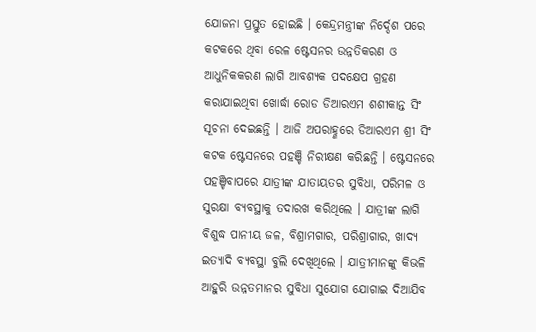ଯୋଜନା ପ୍ରସ୍ତୁତ ହୋଇଛି । କେନ୍ଦ୍ରମନ୍ତ୍ରୀଙ୍କ ନିର୍ଦ୍ଦେଶ ପରେ କଟକରେ ଥିବା ରେଳ ଷ୍ଟେସନର ଉନ୍ନତିକରଣ ଓ ଆଧୁନିକକରଣ ଲାଗି ଆବଶ୍ୟକ ପଦକ୍ଷେପ ଗ୍ରହଣ କରାଯାଇଥିବା ଖୋର୍ଦ୍ଧା ରୋଡ ଡିଆରଏମ ଶଶୀକାନ୍ତ ସିଂ ସୂଚନା ଦେଇଛନ୍ତି । ଆଜି ଅପରାହ୍ଣରେ ଡିଆରଏମ ଶ୍ରୀ ସିଂ କଟକ ଷ୍ଟେସନରେ ପହଞ୍ଚି ନିରୀକ୍ଷଣ କରିଛନ୍ତି । ଷ୍ଟେସନରେ ପହଞ୍ଚିବାପରେ ଯାତ୍ରୀଙ୍କ ଯାତାୟତର ସୁବିଧା, ପରିମଳ ଓ ସୁରକ୍ଷା ବ୍ୟବସ୍ଥାକୁ ତଦାରଖ କରିଥିଲେ । ଯାତ୍ରୀଙ୍କ ଲାଗି ବିଶୁଦ୍ଧ ପାନୀୟ ଜଳ, ବିଶ୍ରାମଗାର, ପରିଶ୍ରାଗାର, ଖାଦ୍ୟ ଇତ୍ୟାଦି ବ୍ୟବସ୍ଥା ବୁଲି ଦେଖିଥିଲେ । ଯାତ୍ରୀମାନଙ୍କୁ କିଭଳି ଆହୁରି ଉନ୍ନତମାନର ସୁବିଧା ସୁଯୋଗ ଯୋଗାଇ ଦିଆଯିବ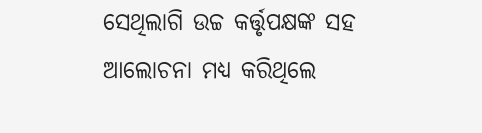ସେଥିଲାଗି ଉଚ୍ଚ କର୍ତ୍ତୃପକ୍ଷଙ୍କ ସହ ଆଲୋଚନା ମଧ୍ୟ କରିଥିଲେ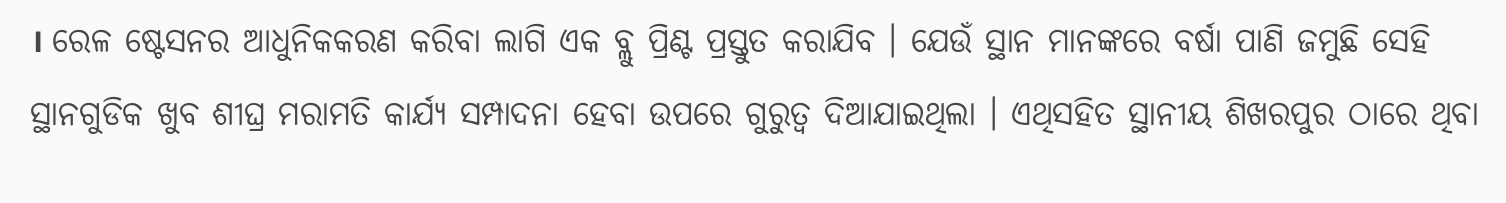। ରେଳ ଷ୍ଟେସନର ଆଧୁନିକକରଣ କରିବା ଲାଗି ଏକ ବ୍ଲୁ ପ୍ରିଣ୍ଟ ପ୍ରସ୍ତୁତ କରାଯିବ । ଯେଉଁ ସ୍ଥାନ ମାନଙ୍କରେ ବର୍ଷା ପାଣି ଜମୁଛି ସେହି ସ୍ଥାନଗୁଡିକ ଖୁବ ଶୀଘ୍ର ମରାମତି କାର୍ଯ୍ୟ ସମ୍ପାଦନା ହେବା ଉପରେ ଗୁରୁତ୍ୱ ଦିଆଯାଇଥିଲା । ଏଥିସହିତ ସ୍ଥାନୀୟ ଶିଖରପୁର ଠାରେ ଥିବା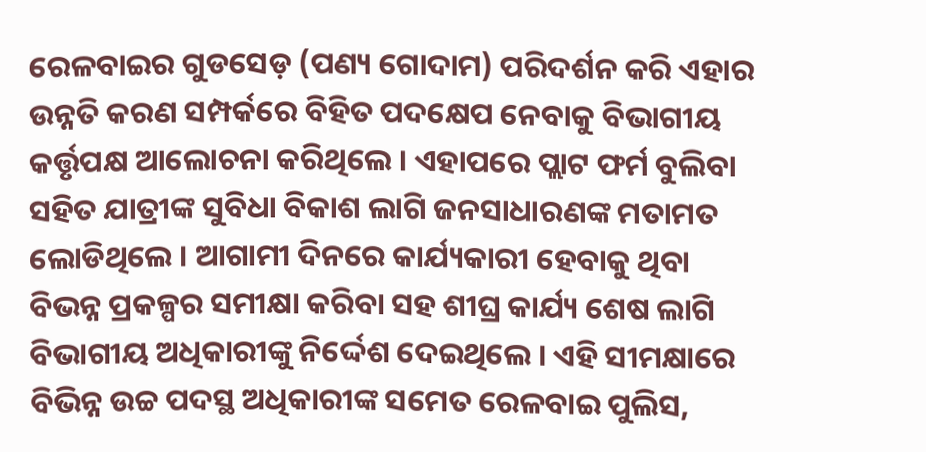ରେଳବାଇର ଗୁଡସେଡ଼ (ପଣ୍ୟ ଗୋଦାମ) ପରିଦର୍ଶନ କରି ଏହାର ଉନ୍ନତି କରଣ ସମ୍ପର୍କରେ ବିହିତ ପଦକ୍ଷେପ ନେବାକୁ ବିଭାଗୀୟ କର୍ତ୍ତୃପକ୍ଷ ଆଲୋଚନା କରିଥିଲେ । ଏହାପରେ ପ୍ଲାଟ ଫର୍ମ ବୁଲିବା ସହିତ ଯାତ୍ରୀଙ୍କ ସୁବିଧା ବିକାଶ ଲାଗି ଜନସାଧାରଣଙ୍କ ମତାମତ ଲୋଡିଥିଲେ । ଆଗାମୀ ଦିନରେ କାର୍ଯ୍ୟକାରୀ ହେବାକୁ ଥିବା ବିଭନ୍ନ ପ୍ରକଳ୍ପର ସମୀକ୍ଷା କରିବା ସହ ଶୀଘ୍ର କାର୍ଯ୍ୟ ଶେଷ ଲାଗି ବିଭାଗୀୟ ଅଧିକାରୀଙ୍କୁ ନିର୍ଦ୍ଦେଶ ଦେଇଥିଲେ । ଏହି ସୀମକ୍ଷାରେ ବିଭିନ୍ନ ଉଚ୍ଚ ପଦସ୍ଥ ଅଧିକାରୀଙ୍କ ସମେତ ରେଳବାଇ ପୁଲିସ,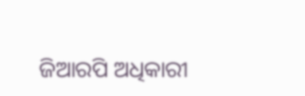ଜିଆରପି ଅଧିକାରୀ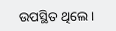ଉପସ୍ଥିତ ଥିଲେ ।